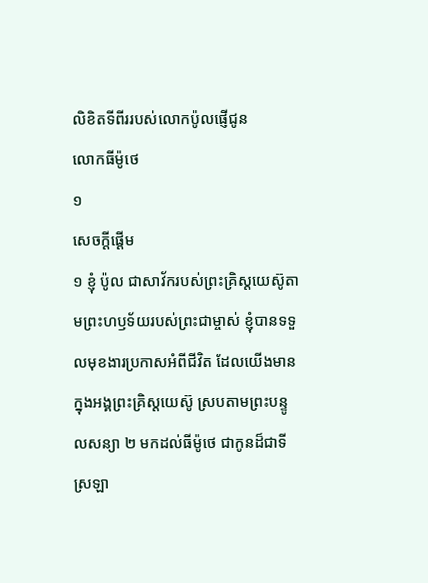លិខិតទីពីររបស់លោកប៉ូលផ្ញើជូន
លោកធីម៉ូថេ
១
សេចក្ដីផ្ដើម
១ ខ្ញុំ ប៉ូល ជាសាវ័ករបស់ព្រះគ្រិស្ដយេស៊ូតាមព្រះហឫទ័យរបស់ព្រះជាម្ចាស់ ខ្ញុំបានទទួលមុខងារប្រកាសអំពីជីវិត ដែលយើងមានក្នុងអង្គព្រះគ្រិស្ដយេស៊ូ ស្របតាមព្រះបន្ទូលសន្យា ២ មកដល់ធីម៉ូថេ ជាកូនដ៏ជាទីស្រឡា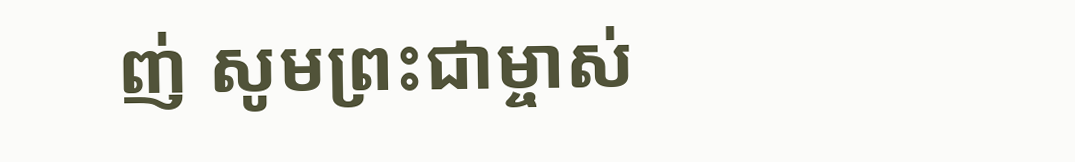ញ់ សូមព្រះជាម្ចាស់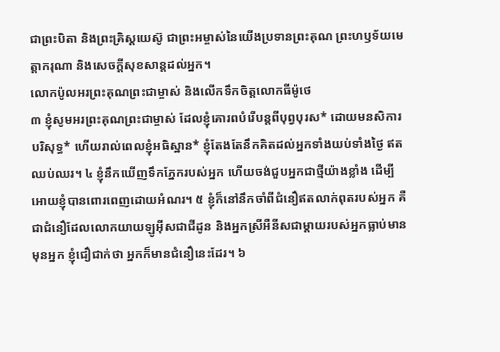ជាព្រះបិតា និងព្រះគ្រិស្ដយេស៊ូ ជាព្រះអម្ចាស់នៃយើងប្រទានព្រះគុណ ព្រះហឫទ័យមេត្តាករុណា និងសេចក្ដីសុខសាន្តដល់អ្នក។
លោកប៉ូលអរព្រះគុណព្រះជាម្ចាស់ និងលើកទឹកចិត្តលោកធីម៉ូថេ
៣ ខ្ញុំសូមអរព្រះគុណព្រះជាម្ចាស់ ដែលខ្ញុំគោរពបំរើបន្តពីបុព្វបុរស* ដោយមនសិការបរិសុទ្ធ* ហើយរាល់ពេលខ្ញុំអធិស្ឋាន* ខ្ញុំតែងតែនឹកគិតដល់អ្នកទាំងយប់ទាំងថ្ងៃ ឥតឈប់ឈរ។ ៤ ខ្ញុំនឹកឃើញទឹកភ្នែករបស់អ្នក ហើយចង់ជួបអ្នកជាថ្មីយ៉ាងខ្លាំង ដើម្បីអោយខ្ញុំបានពោរពេញដោយអំណរ។ ៥ ខ្ញុំក៏នៅនឹកចាំពីជំនឿឥតលាក់ពុតរបស់អ្នក គឺជាជំនឿដែលលោកយាយឡូអ៊ីសជាជីដូន និងអ្នកស្រីអឺនីសជាម្ដាយរបស់អ្នកធ្លាប់មានមុនអ្នក ខ្ញុំជឿជាក់ថា អ្នកក៏មានជំនឿនេះដែរ។ ៦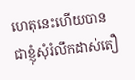ហេតុនេះហើយបានជាខ្ញុំសុំរំលឹកដាស់តឿ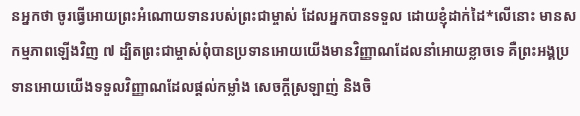នអ្នកថា ចូរធ្វើអោយព្រះអំណោយទានរបស់ព្រះជាម្ចាស់ ដែលអ្នកបានទទួល ដោយខ្ញុំដាក់ដៃ*លើនោះ មានសកម្មភាពឡើងវិញ ៧ ដ្បិតព្រះជាម្ចាស់ពុំបានប្រទានអោយយើងមានវិញ្ញាណដែលនាំអោយខ្លាចទេ គឺព្រះអង្គប្រទានអោយយើងទទួលវិញ្ញាណដែលផ្ដល់កម្លាំង សេចក្ដីស្រឡាញ់ និងចិ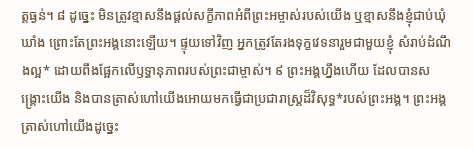ត្តធ្ងន់។ ៨ ដូច្នេះ មិនត្រូវខ្មាសនឹងផ្ដល់សក្ខីភាពអំពីព្រះអម្ចាស់របស់យើង ឬខ្មាសនឹងខ្ញុំជាប់ឃុំឃាំង ព្រោះតែព្រះអង្គនោះឡើយ។ ផ្ទុយទៅវិញ អ្នកត្រូវតែរងទុក្ខវេទនារួមជាមួយខ្ញុំ សំរាប់ដំណឹងល្អ* ដោយពឹងផ្អែកលើឫទ្ធានុភាពរបស់ព្រះជាម្ចាស់។ ៩ ព្រះអង្គហ្នឹងហើយ ដែលបានសង្គ្រោះយើង និងបានត្រាស់ហៅយើងអោយមកធ្វើជាប្រជារាស្ត្រដ៏វិសុទ្ធ*របស់ព្រះអង្គ។ ព្រះអង្គត្រាស់ហៅយើងដូច្នេះ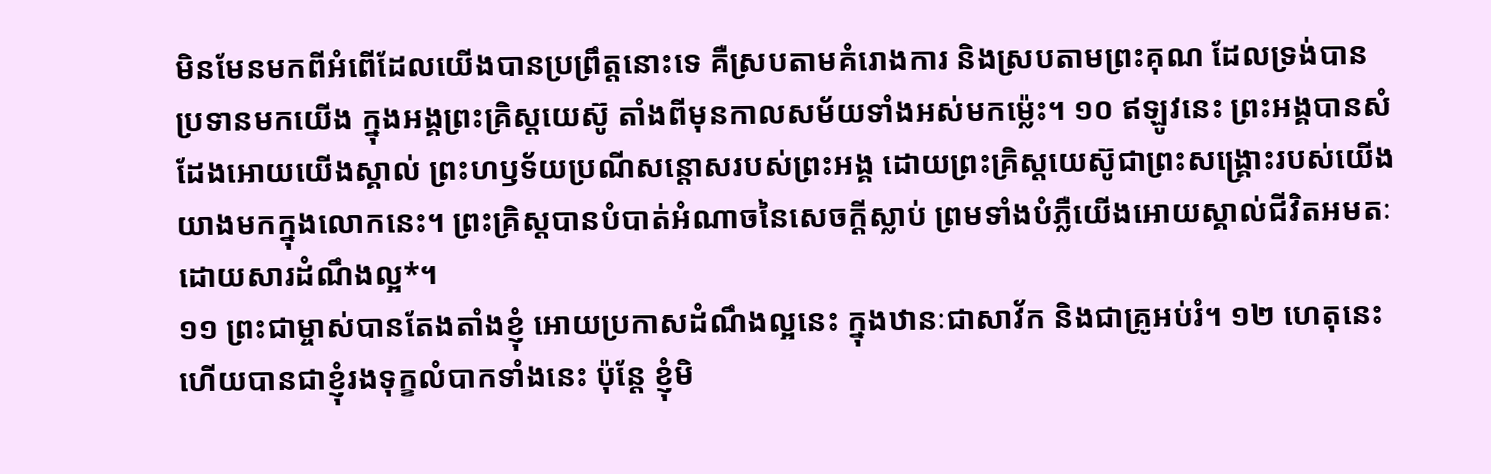មិនមែនមកពីអំពើដែលយើងបានប្រព្រឹត្តនោះទេ គឺស្របតាមគំរោងការ និងស្របតាមព្រះគុណ ដែលទ្រង់បានប្រទានមកយើង ក្នុងអង្គព្រះគ្រិស្ដយេស៊ូ តាំងពីមុនកាលសម័យទាំងអស់មកម៉្លេះ។ ១០ ឥឡូវនេះ ព្រះអង្គបានសំដែងអោយយើងស្គាល់ ព្រះហឫទ័យប្រណីសន្ដោសរបស់ព្រះអង្គ ដោយព្រះគ្រិស្ដយេស៊ូជាព្រះសង្គ្រោះរបស់យើងយាងមកក្នុងលោកនេះ។ ព្រះគ្រិស្ដបានបំបាត់អំណាចនៃសេចក្ដីស្លាប់ ព្រមទាំងបំភ្លឺយើងអោយស្គាល់ជីវិតអមតៈដោយសារដំណឹងល្អ*។
១១ ព្រះជាម្ចាស់បានតែងតាំងខ្ញុំ អោយប្រកាសដំណឹងល្អនេះ ក្នុងឋានៈជាសាវ័ក និងជាគ្រូអប់រំ។ ១២ ហេតុនេះហើយបានជាខ្ញុំរងទុក្ខលំបាកទាំងនេះ ប៉ុន្តែ ខ្ញុំមិ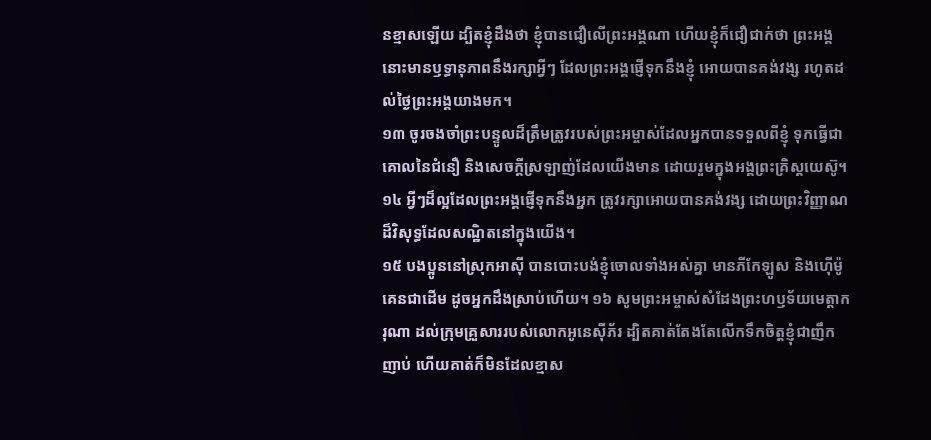នខ្មាសឡើយ ដ្បិតខ្ញុំដឹងថា ខ្ញុំបានជឿលើព្រះអង្គណា ហើយខ្ញុំក៏ជឿជាក់ថា ព្រះអង្គនោះមានឫទ្ធានុភាពនឹងរក្សាអ្វីៗ ដែលព្រះអង្គផ្ញើទុកនឹងខ្ញុំ អោយបានគង់វង្ស រហូតដល់ថ្ងៃព្រះអង្គយាងមក។
១៣ ចូរចងចាំព្រះបន្ទូលដ៏ត្រឹមត្រូវរបស់ព្រះអម្ចាស់ដែលអ្នកបានទទួលពីខ្ញុំ ទុកធ្វើជាគោលនៃជំនឿ និងសេចក្ដីស្រឡាញ់ដែលយើងមាន ដោយរួមក្នុងអង្គព្រះគ្រិស្ដយេស៊ូ។ ១៤ អ្វីៗដ៏ល្អដែលព្រះអង្គផ្ញើទុកនឹងអ្នក ត្រូវរក្សាអោយបានគង់វង្ស ដោយព្រះវិញ្ញាណដ៏វិសុទ្ធដែលសណ្ឋិតនៅក្នុងយើង។
១៥ បងប្អូននៅស្រុកអាស៊ី បានបោះបង់ខ្ញុំចោលទាំងអស់គ្នា មានភីកែឡូស និងហ៊ើម៉ូគេនជាដើម ដូចអ្នកដឹងស្រាប់ហើយ។ ១៦ សូមព្រះអម្ចាស់សំដែងព្រះហឫទ័យមេត្តាករុណា ដល់ក្រុមគ្រួសាររបស់លោកអូនេស៊ីភ័រ ដ្បិតគាត់តែងតែលើកទឹកចិត្តខ្ញុំជាញឹកញាប់ ហើយគាត់ក៏មិនដែលខ្មាស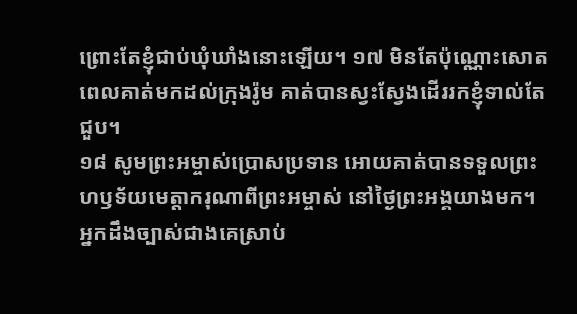ព្រោះតែខ្ញុំជាប់ឃុំឃាំងនោះឡើយ។ ១៧ មិនតែប៉ុណ្ណោះសោត ពេលគាត់មកដល់ក្រុងរ៉ូម គាត់បានស្វះស្វែងដើររកខ្ញុំទាល់តែជួប។
១៨ សូមព្រះអម្ចាស់ប្រោសប្រទាន អោយគាត់បានទទួលព្រះហឫទ័យមេត្តាករុណាពីព្រះអម្ចាស់ នៅថ្ងៃព្រះអង្គយាងមក។ អ្នកដឹងច្បាស់ជាងគេស្រាប់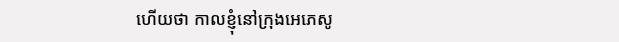ហើយថា កាលខ្ញុំនៅក្រុងអេភេសូ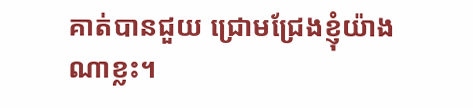គាត់បានជួយ ជ្រោមជ្រែងខ្ញុំយ៉ាងណាខ្លះ។